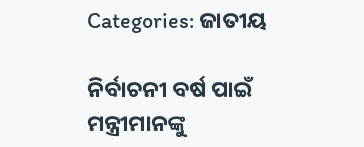Categories: ଜାତୀୟ

ନିର୍ବାଚନୀ ବର୍ଷ ପାଇଁ ମନ୍ତ୍ରୀମାନଙ୍କୁ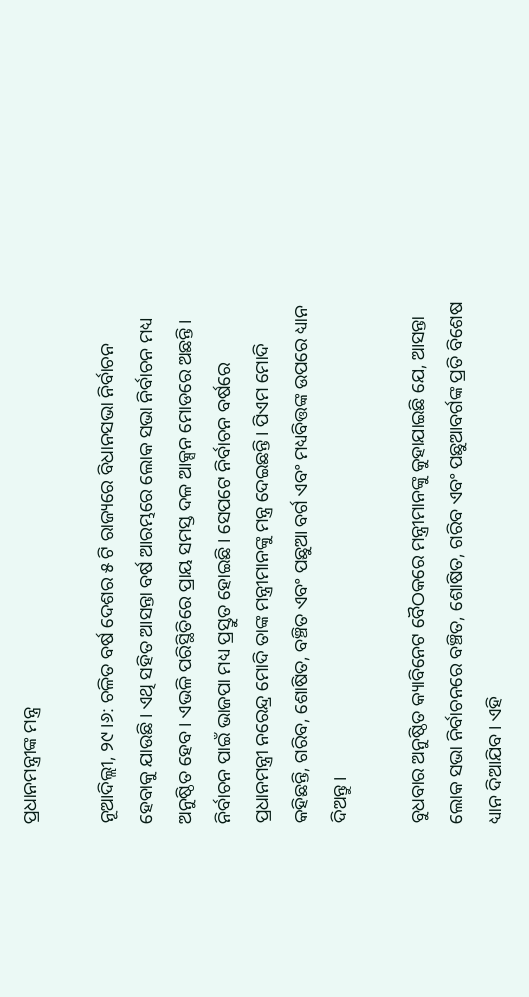ପ୍ରଧାନମନ୍ତ୍ରୀଙ୍କ ମନ୍ତ୍ର

ନୂଆଦିଲ୍ଲୀ, ୨୯।୬: ଚଳିତ ବର୍ଷ ଦେଶର ୫ ଟି ରାଜ୍ୟରେ ବିଧାନସଭା ନିର୍ବାଚନ ହେବାକୁ ଯାଉଛି। ଏଥି ସହିତ ଆସନ୍ତା ବର୍ଷ ଆରମ୍ଭରେ ଲୋକ ସଭା ନିର୍ବାଚନ ମଧ୍ୟ ଅନୁଷ୍ଠିତ ହେବ। ଏଭଳି ପରିସ୍ଥିତିରେ ପ୍ରାୟ ସମସ୍ତ ଦଳ ଆକ୍ସନ ମୋଡରେ ଅଛନ୍ତି। ନିର୍ବାଚନ ପାଇଁ ଭାଜପା ମଧ୍ୟ ପ୍ରସ୍ତୁତ ହୋଇଛି। ସେପଟେ ନିର୍ବାଚନ ବର୍ଷରେ ପ୍ରଧାନମନ୍ତ୍ରୀ ନରେନ୍ଦ୍ର ମୋଦି ତାଙ୍କ ମନ୍ତ୍ରୀମାନଙ୍କୁ ମନ୍ତ୍ର ଦେଇଛନ୍ତି। ପିଏମ ମୋଦି କହିଛନ୍ତି, ଗରିବ, ଶୋଷିତ, ବଞ୍ଚିତ ଏବଂ ପଛୁଆ ବର୍ଗ ଏବଂ ମଧ୍ୟବିତ୍ତଙ୍କ ଉପରେ ଧ୍ୟାନ ଦିଅନ୍ତୁ।

ବୁଧବାର ଅନୁଷ୍ଠିତ କ୍ୟାବିନେଟ ବୈଠକରେ ମନ୍ତ୍ରୀମାନଙ୍କୁ କୁହାଯାଇଛି ଯେ, ଆସନ୍ତା ଲୋକ ସଭା ନିର୍ବାଚନରେ ବଞ୍ଚିତ, ଶୋଷିତ, ଗରିବ ଏବଂ ପଛୁଆବର୍ଗଙ୍କ ପ୍ରତି ବିଶେଷ ଧ୍ୟାନ ଦିଆଯିବ। ଏହି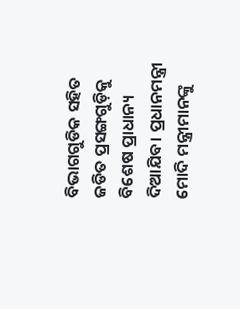ବିଭାଗଗୁଡିକ ସହିତ ଜଡିତ ପ୍ରସଙ୍ଗଗୁଡ଼ିକୁ ବିଶେଷ ପ୍ରାଧାନ୍ୟ ଦିଆଯିବ। ପ୍ରଧାନମନ୍ତ୍ରୀ ମୋଦି ମନ୍ତ୍ରୀମାନଙ୍କୁ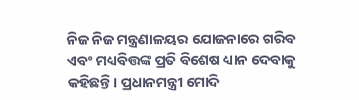ନିଜ ନିଜ ମନ୍ତ୍ରଣାଳୟର ଯୋଜନାରେ ଗରିବ ଏବଂ ମଧ୍ୟବିତ୍ତଙ୍କ ପ୍ରତି ବିଶେଷ ଧ୍ୟାନ ଦେବାକୁ କହିଛନ୍ତି। ପ୍ରଧାନମନ୍ତ୍ରୀ ମୋଦି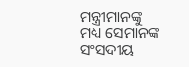ମନ୍ତ୍ରୀମାନଙ୍କୁ ମଧ୍ୟ ସେମାନଙ୍କ ସଂସଦୀୟ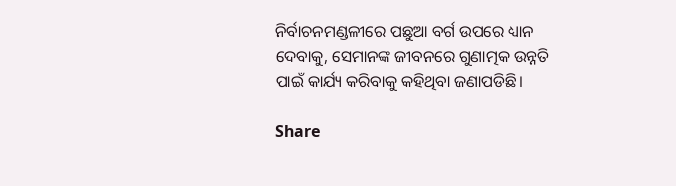ନିର୍ବାଚନମଣ୍ଡଳୀରେ ପଛୁଆ ବର୍ଗ ଉପରେ ଧ୍ୟାନ ଦେବାକୁ, ସେମାନଙ୍କ ଜୀବନରେ ଗୁଣାତ୍ମକ ଉନ୍ନତି ପାଇଁ କାର୍ଯ୍ୟ କରିବାକୁ କହିଥିବା ଜଣାପଡିଛି।

Share